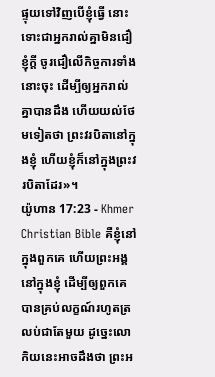ផ្ទុយទៅវិញបើខ្ញុំធ្វើ នោះទោះជាអ្នករាល់គ្នាមិនជឿខ្ញុំក្ដី ចូរជឿលើកិច្ចការទាំងនោះចុះ ដើម្បីឲ្យអ្នករាល់គ្នាបានដឹង ហើយយល់ថែមទៀតថា ព្រះវរបិតានៅក្នុងខ្ញុំ ហើយខ្ញុំក៏នៅក្នុងព្រះវរបិតាដែរ»។
យ៉ូហាន 17:23 - Khmer Christian Bible គឺខ្ញុំនៅក្នុងពួកគេ ហើយព្រះអង្គនៅក្នុងខ្ញុំ ដើម្បីឲ្យពួកគេបានគ្រប់លក្ខណ៍រហូតត្រលប់ជាតែមួយ ដូច្នេះលោកិយនេះអាចដឹងថា ព្រះអ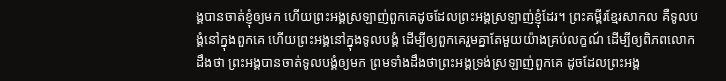ង្គបានចាត់ខ្ញុំឲ្យមក ហើយព្រះអង្គស្រឡាញ់ពួកគេដូចដែលព្រះអង្គស្រឡាញ់ខ្ញុំដែរ។ ព្រះគម្ពីរខ្មែរសាកល គឺទូលបង្គំនៅក្នុងពួកគេ ហើយព្រះអង្គនៅក្នុងទូលបង្គំ ដើម្បីឲ្យពួកគេរួមគ្នាតែមួយយ៉ាងគ្រប់លក្ខណ៍ ដើម្បីឲ្យពិភពលោកដឹងថា ព្រះអង្គបានចាត់ទូលបង្គំឲ្យមក ព្រមទាំងដឹងថាព្រះអង្គទ្រង់ស្រឡាញ់ពួកគេ ដូចដែលព្រះអង្គ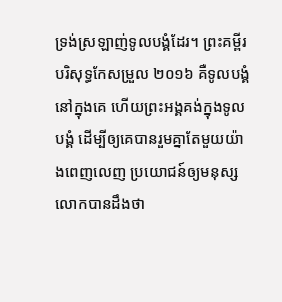ទ្រង់ស្រឡាញ់ទូលបង្គំដែរ។ ព្រះគម្ពីរបរិសុទ្ធកែសម្រួល ២០១៦ គឺទូលបង្គំនៅក្នុងគេ ហើយព្រះអង្គគង់ក្នុងទូលបង្គំ ដើម្បីឲ្យគេបានរួមគ្នាតែមួយយ៉ាងពេញលេញ ប្រយោជន៍ឲ្យមនុស្សលោកបានដឹងថា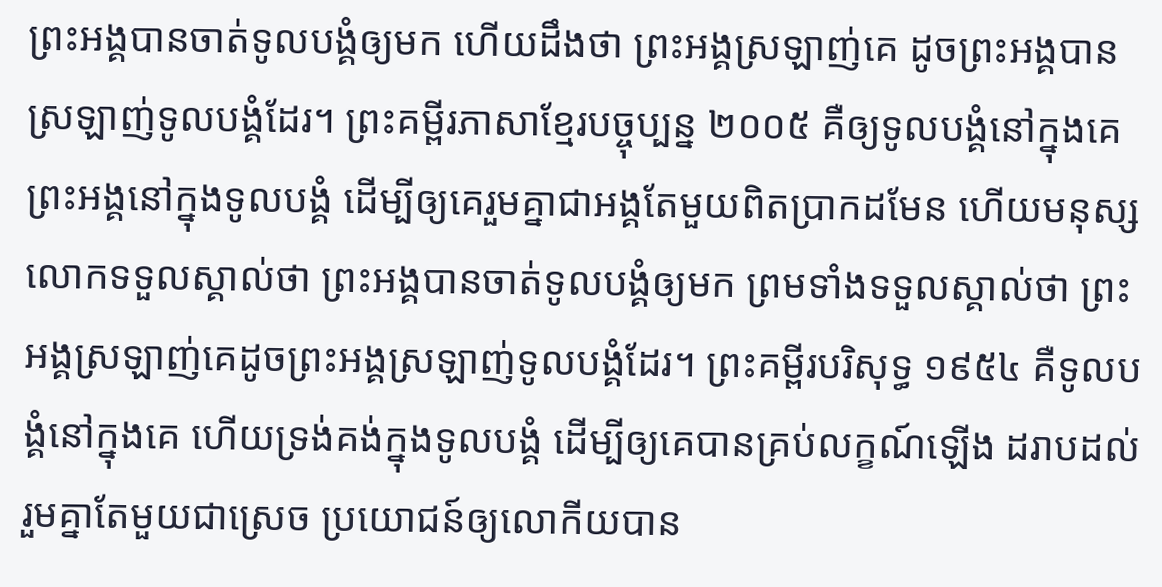ព្រះអង្គបានចាត់ទូលបង្គំឲ្យមក ហើយដឹងថា ព្រះអង្គស្រឡាញ់គេ ដូចព្រះអង្គបានស្រឡាញ់ទូលបង្គំដែរ។ ព្រះគម្ពីរភាសាខ្មែរបច្ចុប្បន្ន ២០០៥ គឺឲ្យទូលបង្គំនៅក្នុងគេ ព្រះអង្គនៅក្នុងទូលបង្គំ ដើម្បីឲ្យគេរួមគ្នាជាអង្គតែមួយពិតប្រាកដមែន ហើយមនុស្សលោកទទួលស្គាល់ថា ព្រះអង្គបានចាត់ទូលបង្គំឲ្យមក ព្រមទាំងទទួលស្គាល់ថា ព្រះអង្គស្រឡាញ់គេដូចព្រះអង្គស្រឡាញ់ទូលបង្គំដែរ។ ព្រះគម្ពីរបរិសុទ្ធ ១៩៥៤ គឺទូលបង្គំនៅក្នុងគេ ហើយទ្រង់គង់ក្នុងទូលបង្គំ ដើម្បីឲ្យគេបានគ្រប់លក្ខណ៍ឡើង ដរាបដល់រួមគ្នាតែមួយជាស្រេច ប្រយោជន៍ឲ្យលោកីយបាន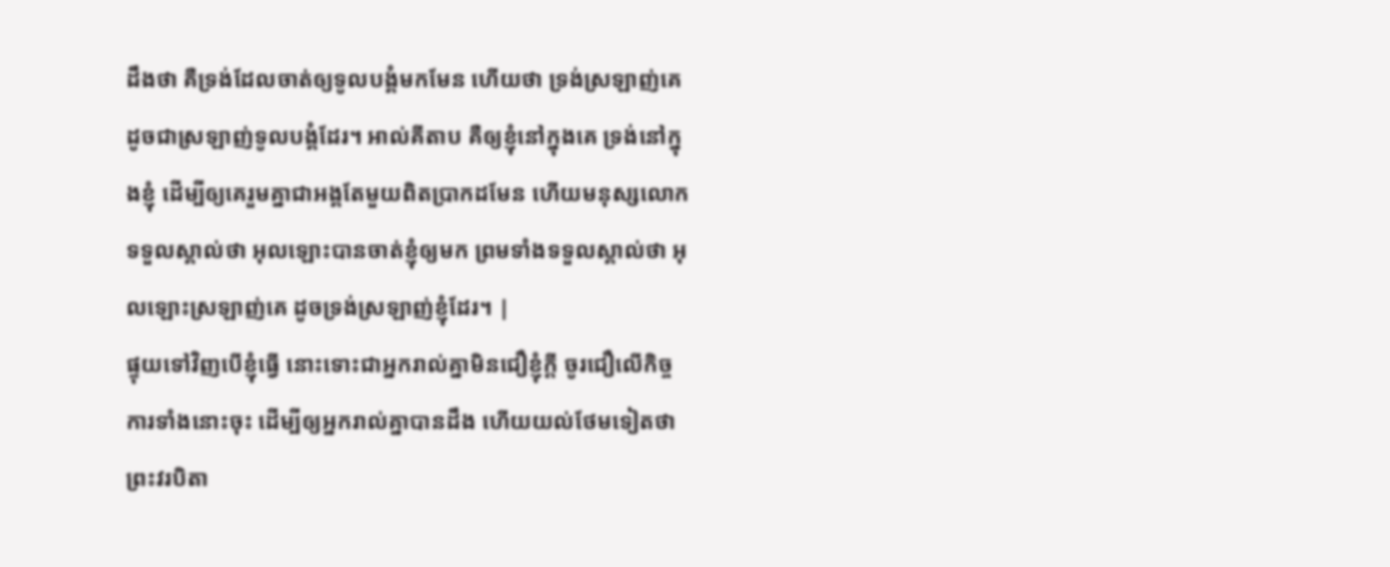ដឹងថា គឺទ្រង់ដែលចាត់ឲ្យទូលបង្គំមកមែន ហើយថា ទ្រង់ស្រឡាញ់គេ ដូចជាស្រឡាញ់ទូលបង្គំដែរ។ អាល់គីតាប គឺឲ្យខ្ញុំនៅក្នុងគេ ទ្រង់នៅក្នុងខ្ញុំ ដើម្បីឲ្យគេរួមគ្នាជាអង្គតែមួយពិតប្រាកដមែន ហើយមនុស្សលោកទទួលស្គាល់ថា អុលឡោះបានចាត់ខ្ញុំឲ្យមក ព្រមទាំងទទួលស្គាល់ថា អុលឡោះស្រឡាញ់គេ ដូចទ្រង់ស្រឡាញ់ខ្ញុំដែរ។ |
ផ្ទុយទៅវិញបើខ្ញុំធ្វើ នោះទោះជាអ្នករាល់គ្នាមិនជឿខ្ញុំក្ដី ចូរជឿលើកិច្ចការទាំងនោះចុះ ដើម្បីឲ្យអ្នករាល់គ្នាបានដឹង ហើយយល់ថែមទៀតថា ព្រះវរបិតា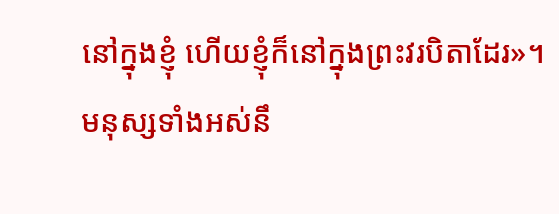នៅក្នុងខ្ញុំ ហើយខ្ញុំក៏នៅក្នុងព្រះវរបិតាដែរ»។
មនុស្សទាំងអស់នឹ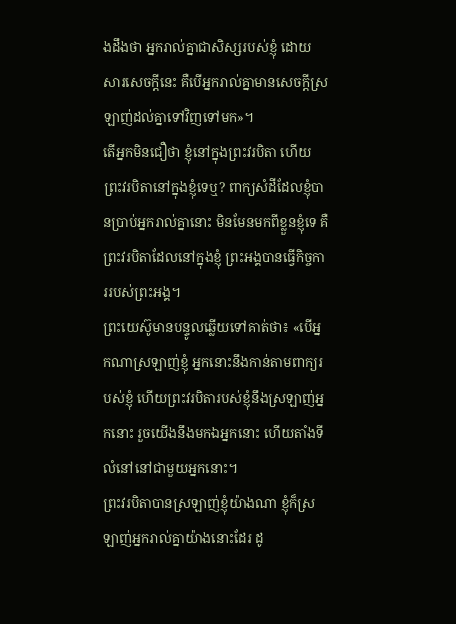ងដឹងថា អ្នករាល់គ្នាជាសិស្សរបស់ខ្ញុំ ដោយសារសេចក្ដីនេះ គឺបើអ្នករាល់គ្នាមានសេចក្ដីស្រឡាញ់ដល់គ្នាទៅវិញទៅមក»។
តើអ្នកមិនជឿថា ខ្ញុំនៅក្នុងព្រះវរបិតា ហើយព្រះវរបិតានៅក្នុងខ្ញុំទេឬ? ពាក្យសំដីដែលខ្ញុំបានប្រាប់អ្នករាល់គ្នានោះ មិនមែនមកពីខ្លួនខ្ញុំទេ គឺព្រះវរបិតាដែលនៅក្នុងខ្ញុំ ព្រះអង្គបានធ្វើកិច្ចការរបស់ព្រះអង្គ។
ព្រះយេស៊ូមានបន្ទូលឆ្លើយទៅគាត់ថា៖ «បើអ្នកណាស្រឡាញ់ខ្ញុំ អ្នកនោះនឹងកាន់តាមពាក្យរបស់ខ្ញុំ ហើយព្រះវរបិតារបស់ខ្ញុំនឹងស្រឡាញ់អ្នកនោះ រួចយើងនឹងមកឯអ្នកនោះ ហើយតាំងទីលំនៅនៅជាមួយអ្នកនោះ។
ព្រះវរបិតាបានស្រឡាញ់ខ្ញុំយ៉ាងណា ខ្ញុំក៏ស្រឡាញ់អ្នករាល់គ្នាយ៉ាងនោះដែរ ដូ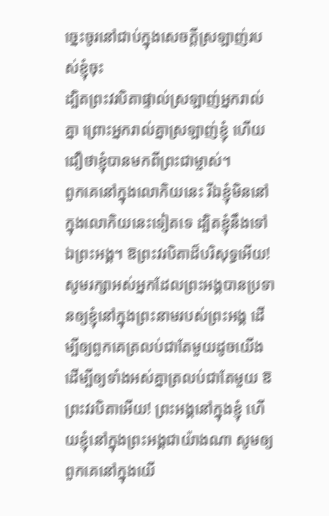ច្នេះចូរនៅជាប់ក្នុងសេចក្ដីស្រឡាញ់របស់ខ្ញុំចុះ
ដ្បិតព្រះវរបិតាផ្ទាល់ស្រឡាញ់អ្នករាល់គ្នា ព្រោះអ្នករាល់គ្នាស្រឡាញ់ខ្ញុំ ហើយជឿថាខ្ញុំបានមកពីព្រះជាម្ចាស់។
ពួកគេនៅក្នុងលោកិយនេះ រីឯខ្ញុំមិននៅក្នុងលោកិយនេះទៀតទេ ដ្បិតខ្ញុំនឹងទៅឯព្រះអង្គ។ ឱព្រះវរបិតាដ៏បរិសុទ្ធអើយ! សូមរក្សាអស់អ្នកដែលព្រះអង្គបានប្រទានឲ្យខ្ញុំនៅក្នុងព្រះនាមរបស់ព្រះអង្គ ដើម្បីឲ្យពួកគេត្រលប់ជាតែមួយដូចយើង
ដើម្បីឲ្យទាំងអស់គ្នាត្រលប់ជាតែមួយ ឱព្រះវរបិតាអើយ! ព្រះអង្គនៅក្នុងខ្ញុំ ហើយខ្ញុំនៅក្នុងព្រះអង្គជាយ៉ាងណា សូមឲ្យពួកគេនៅក្នុងយើ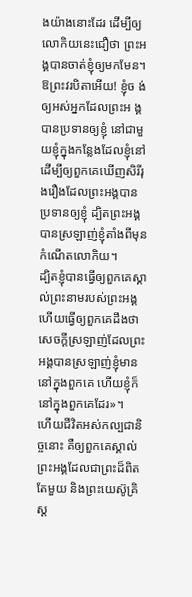ងយ៉ាងនោះដែរ ដើម្បីឲ្យលោកិយនេះជឿថា ព្រះអង្គបានចាត់ខ្ញុំឲ្យមកមែន។
ឱព្រះវរបិតាអើយ! ខ្ញុំច ង់ឲ្យអស់អ្នកដែលព្រះអ ង្គបានប្រទានឲ្យខ្ញុំ នៅជាមួយខ្ញុំក្នុងកន្លែងដែលខ្ញុំនៅដើម្បីឲ្យពួកគេឃើញសិរីរុងរឿងដែលព្រះអង្គបានប្រទានឲ្យខ្ញុំ ដ្បិតព្រះអង្គបានស្រឡាញ់ខ្ញុំតាំងពីមុនកំណើតលោកិយ។
ដ្បិតខ្ញុំបានធ្វើឲ្យពួកគេស្គាល់ព្រះនាមរបស់ព្រះអង្គ ហើយធ្វើឲ្យពួកគេដឹងថា សេចក្ដីស្រឡាញ់ដែលព្រះអង្គបានស្រឡាញ់ខ្ញុំមាននៅក្នុងពួកគេ ហើយខ្ញុំក៏នៅក្នុងពួកគេដែរ»។
ហើយជីវិតអស់កល្បជានិច្ចនោះ គឺឲ្យពួកគេស្គាល់ព្រះអង្គដែលជាព្រះដ៏ពិតតែមួយ និងព្រះយេស៊ូគ្រិស្ដ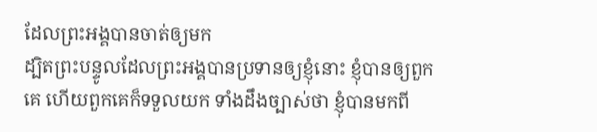ដែលព្រះអង្គបានចាត់ឲ្យមក
ដ្បិតព្រះបន្ទូលដែលព្រះអង្គបានប្រទានឲ្យខ្ញុំនោះ ខ្ញុំបានឲ្យពួកគេ ហើយពួកគេក៏ទទួលយក ទាំងដឹងច្បាស់ថា ខ្ញុំបានមកពី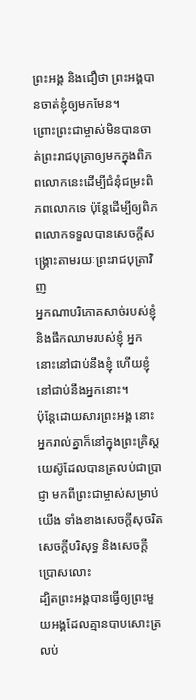ព្រះអង្គ និងជឿថា ព្រះអង្គបានចាត់ខ្ញុំឲ្យមកមែន។
ព្រោះព្រះជាម្ចាស់មិនបានចាត់ព្រះរាជបុត្រាឲ្យមកក្នុងពិភពលោកនេះដើម្បីជំនុំជម្រះពិភពលោកទេ ប៉ុន្ដែដើម្បីឲ្យពិភពលោកទទួលបានសេចក្ដីសង្គ្រោះតាមរយៈព្រះរាជបុត្រាវិញ
អ្នកណាបរិភោគសាច់របស់ខ្ញុំ និងផឹកឈាមរបស់ខ្ញុំ អ្នកនោះនៅជាប់នឹងខ្ញុំ ហើយខ្ញុំនៅជាប់នឹងអ្នកនោះ។
ប៉ុន្ដែដោយសារព្រះអង្គ នោះអ្នករាល់គ្នាក៏នៅក្នុងព្រះគ្រិស្ដយេស៊ូដែលបានត្រលប់ជាប្រាជ្ញា មកពីព្រះជាម្ចាស់សម្រាប់យើង ទាំងខាងសេចក្ដីសុចរិត សេចក្ដីបរិសុទ្ធ និងសេចក្ដីប្រោសលោះ
ដ្បិតព្រះអង្គបានធ្វើឲ្យព្រះមួយអង្គដែលគ្មានបាបសោះត្រលប់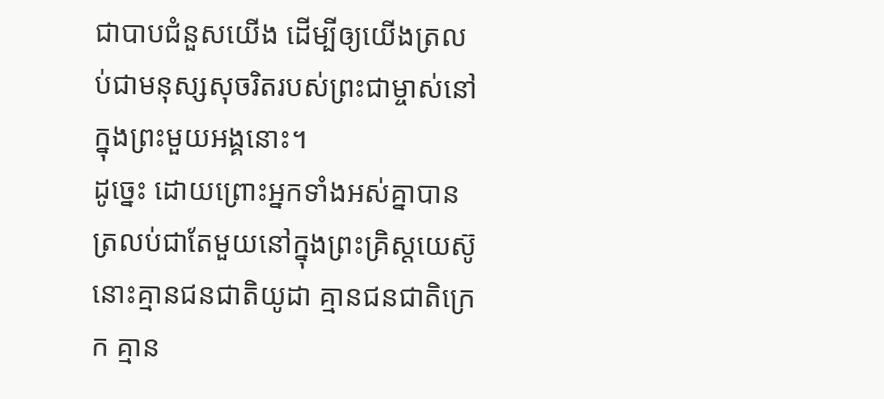ជាបាបជំនួសយើង ដើម្បីឲ្យយើងត្រលប់ជាមនុស្សសុចរិតរបស់ព្រះជាម្ចាស់នៅក្នុងព្រះមួយអង្គនោះ។
ដូច្នេះ ដោយព្រោះអ្នកទាំងអស់គ្នាបានត្រលប់ជាតែមួយនៅក្នុងព្រះគ្រិស្ដយេស៊ូ នោះគ្មានជនជាតិយូដា គ្មានជនជាតិក្រេក គ្មាន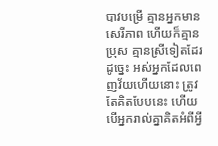បាវបម្រើ គ្មានអ្នកមានសេរីភាព ហើយក៏គ្មានប្រុស គ្មានស្រីទៀតដែរ
ដូច្នេះ អស់អ្នកដែលពេញវ័យហើយនោះ ត្រូវតែគិតបែបនេះ ហើយបើអ្នករាល់គ្នាគិតអំពីអ្វី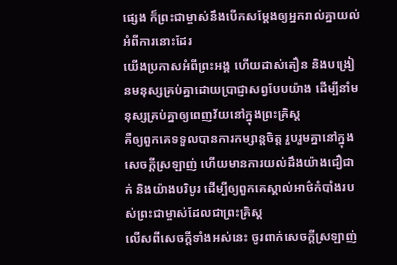ផ្សេង ក៏ព្រះជាម្ចាស់នឹងបើកសម្ដែងឲ្យអ្នករាល់គ្នាយល់អំពីការនោះដែរ
យើងប្រកាសអំពីព្រះអង្គ ហើយដាស់តឿន និងបង្រៀនមនុស្សគ្រប់គ្នាដោយប្រាជ្ញាសព្វបែបយ៉ាង ដើម្បីនាំមនុស្សគ្រប់គ្នាឲ្យពេញវ័យនៅក្នុងព្រះគ្រិស្ដ
គឺឲ្យពួកគេទទួលបានការកម្សាន្ដចិត្ដ រួបរួមគ្នានៅក្នុងសេចក្ដីស្រឡាញ់ ហើយមានការយល់ដឹងយ៉ាងជឿជាក់ និងយ៉ាងបរិបូរ ដើម្បីឲ្យពួកគេស្គាល់អាថ៌កំបាំងរបស់ព្រះជាម្ចាស់ដែលជាព្រះគ្រិស្ដ
លើសពីសេចក្ដីទាំងអស់នេះ ចូរពាក់សេចក្ដីស្រឡាញ់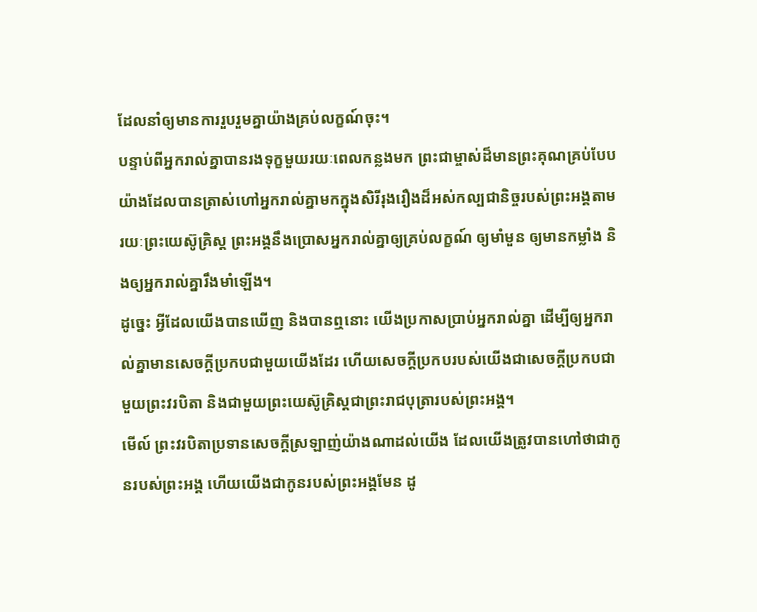ដែលនាំឲ្យមានការរួបរួមគ្នាយ៉ាងគ្រប់លក្ខណ៍ចុះ។
បន្ទាប់ពីអ្នករាល់គ្នាបានរងទុក្ខមួយរយៈពេលកន្លងមក ព្រះជាម្ចាស់ដ៏មានព្រះគុណគ្រប់បែបយ៉ាងដែលបានត្រាស់ហៅអ្នករាល់គ្នាមកក្នុងសិរីរុងរឿងដ៏អស់កល្បជានិច្ចរបស់ព្រះអង្គតាមរយៈព្រះយេស៊ូគ្រិស្ដ ព្រះអង្គនឹងប្រោសអ្នករាល់គ្នាឲ្យគ្រប់លក្ខណ៍ ឲ្យមាំមួន ឲ្យមានកម្លាំង និងឲ្យអ្នករាល់គ្នារឹងមាំឡើង។
ដូច្នេះ អ្វីដែលយើងបានឃើញ និងបានឮនោះ យើងប្រកាសប្រាប់អ្នករាល់គ្នា ដើម្បីឲ្យអ្នករាល់គ្នាមានសេចក្ដីប្រកបជាមួយយើងដែរ ហើយសេចក្ដីប្រកបរបស់យើងជាសេចក្ដីប្រកបជាមួយព្រះវរបិតា និងជាមួយព្រះយេស៊ូគ្រិស្ដជាព្រះរាជបុត្រារបស់ព្រះអង្គ។
មើល៍ ព្រះវរបិតាប្រទានសេចក្ដីស្រឡាញ់យ៉ាងណាដល់យើង ដែលយើងត្រូវបានហៅថាជាកូនរបស់ព្រះអង្គ ហើយយើងជាកូនរបស់ព្រះអង្គមែន ដូ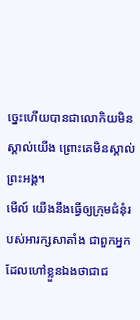ច្នេះហើយបានជាលោកិយមិនស្គាល់យើង ព្រោះគេមិនស្គាល់ព្រះអង្គ។
មើល៍ យើងនឹងធ្វើឲ្យក្រុមជំនុំរបស់អារក្សសាតាំង ជាពួកអ្នកដែលហៅខ្លួនឯងថាជាជ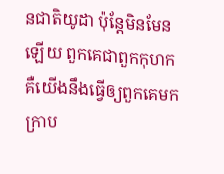នជាតិយូដា ប៉ុន្ដែមិនមែនឡើយ ពួកគេជាពួកកុហក គឺយើងនឹងធ្វើឲ្យពួកគេមកក្រាប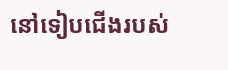នៅទៀបជើងរបស់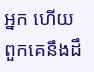អ្នក ហើយពួកគេនឹងដឹ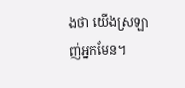ងថា យើងស្រឡាញ់អ្នកមែន។